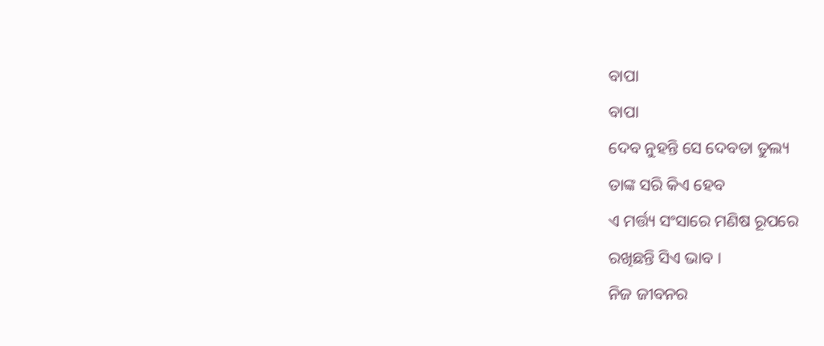ବାପା
ବାପା
ଦେବ ନୁହନ୍ତି ସେ ଦେବତା ତୁଲ୍ୟ
ତାଙ୍କ ସରି କିଏ ହେବ
ଏ ମର୍ତ୍ତ୍ୟ ସଂସାରେ ମଣିଷ ରୂପରେ
ରଖିଛନ୍ତି ସିଏ ଭାବ ।
ନିଜ ଜୀବନର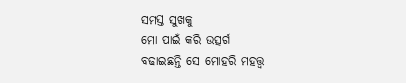ସମସ୍ତ ସୁଖକୁ
ମୋ ପାଇଁ କରି ଉତ୍ସର୍ଗ
ବଢାଇଛନ୍ତି ସେ ମୋହରି ମହତ୍ତ୍ୱ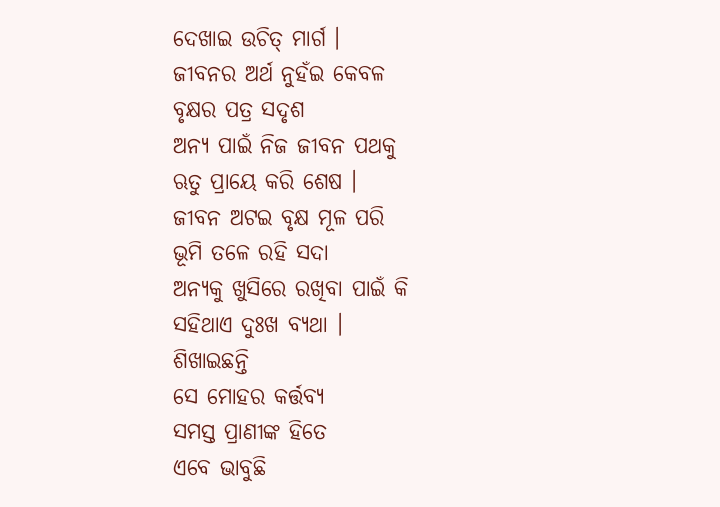ଦେଖାଇ ଉଚିତ୍ ମାର୍ଗ ।
ଜୀବନର ଅର୍ଥ ନୁହଁଇ କେବଳ
ବୃକ୍ଷର ପତ୍ର ସଦୃଶ
ଅନ୍ୟ ପାଇଁ ନିଜ ଜୀବନ ପଥକୁ
ଋତୁ ପ୍ରାୟେ କରି ଶେଷ ।
ଜୀବନ ଅଟଇ ବୃକ୍ଷ ମୂଳ ପରି
ଭୂମି ତଳେ ରହି ସଦା
ଅନ୍ୟକୁ ଖୁସିରେ ରଖିବା ପାଇଁ କି
ସହିଥାଏ ଦୁଃଖ ବ୍ୟଥା ।
ଶିଖାଇଛନ୍ତି
ସେ ମୋହର କର୍ତ୍ତବ୍ୟ
ସମସ୍ତ ପ୍ରାଣୀଙ୍କ ହିତେ
ଏବେ ଭାବୁଛି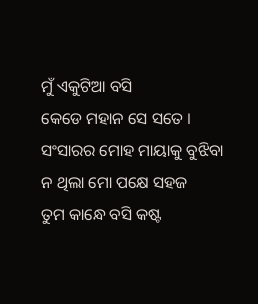ମୁଁ ଏକୁଟିଆ ବସି
କେଡେ ମହାନ ସେ ସତେ ।
ସଂସାରର ମୋହ ମାୟାକୁ ବୁଝିବା
ନ ଥିଲା ମୋ ପକ୍ଷେ ସହଜ
ତୁମ କାନ୍ଧେ ବସି କଷ୍ଟ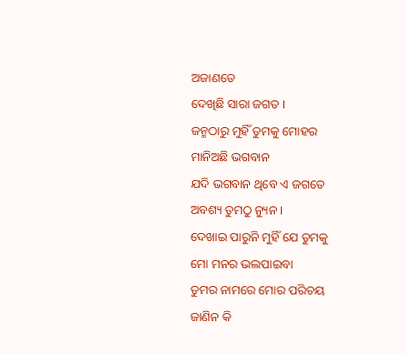ଅଜାଣତେ
ଦେଖିଛି ସାରା ଜଗତ ।
ଜନ୍ମଠାରୁ ମୁହିଁ ତୁମକୁ ମୋହର
ମାନିଅଛି ଭଗବାନ
ଯଦି ଭଗବାନ ଥିବେ ଏ ଜଗତେ
ଅବଶ୍ୟ ତୁମଠୁ ନ୍ୟୁନ ।
ଦେଖାଇ ପାରୁନି ମୁହିଁ ଯେ ତୁମକୁ
ମୋ ମନର ଭଲପାଇବା
ତୁମର ନାମରେ ମୋର ପରିଚୟ
ଜାଣିନ କି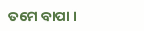ତମେ ବାପା ।